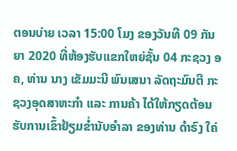ຕອນບ່າຍ ເວລາ 15:00 ໂມງ ຂອງວັນທີ 09 ກັນຍາ 2020 ທີ່ຫ້ອງຮັບແຂກໃຫຍ່ຊັ້ນ 04 ກະຊວງ ອຄ, ທ່ານ ນາງ ເຂັມມະນີ ພົນເສນາ ລັດຖະມົນຕີ ກະຊວງອຸດສາຫະກໍາ ແລະ ການຄ້າ ໄດ້ໃຫ້ກຽດຕ້ອນຮັບການເຂົ້າຢ້ຽມຂໍ່ານັບອໍາລາ ຂອງທ່ານ ດໍາຣົງ ໃຄ່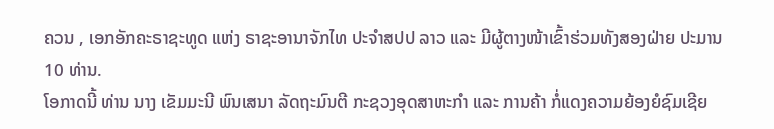ຄວນ , ເອກອັກຄະຣາຊະທູດ ແຫ່ງ ຣາຊະອານາຈັກໄທ ປະຈຳສປປ ລາວ ແລະ ມີຜູ້ຕາງໜ້າເຂົ້າຮ່ວມທັງສອງຝ່າຍ ປະມານ 10 ທ່ານ.
ໂອກາດນີ້ ທ່ານ ນາງ ເຂັມມະນີ ພົນເສນາ ລັດຖະມົນຕີ ກະຊວງອຸດສາຫະກໍາ ແລະ ການຄ້າ ກໍ່ແດງຄວາມຍ້ອງຍໍຊົມເຊີຍ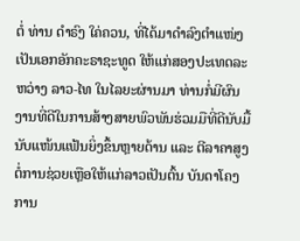ຕໍ່ ທ່ານ ດໍາຣົງ ໃຄ່ຄວນ, ທີ່ໄດ້ມາດຳລົງຕຳແໜ່ງເປັນເອກອັກຄະຣາຊະທູດ ໃຫ້ແກ່ສອງປະເທດລະຫວ່າງ ລາວ-ໄທ ໃນໄລຍະຜ່ານມາ ທ່ານກໍ່ມີຜົນງານທີ່ດີໃນການສ້າງສາຍພົວພັນຮ່ວມມືທີ່ດີນັບມື້ນັບແໜ້ນແຟ້ນຍິ່ງຂຶ້ນຫຼາຍດ້ານ ແລະ ຕີລາຄາສູງຕໍ່ການຊ່ວຍເຫຼືອໃຫ້ແກ່ລາວເປັນຕົ້ນ ບັນດາໂຄງການ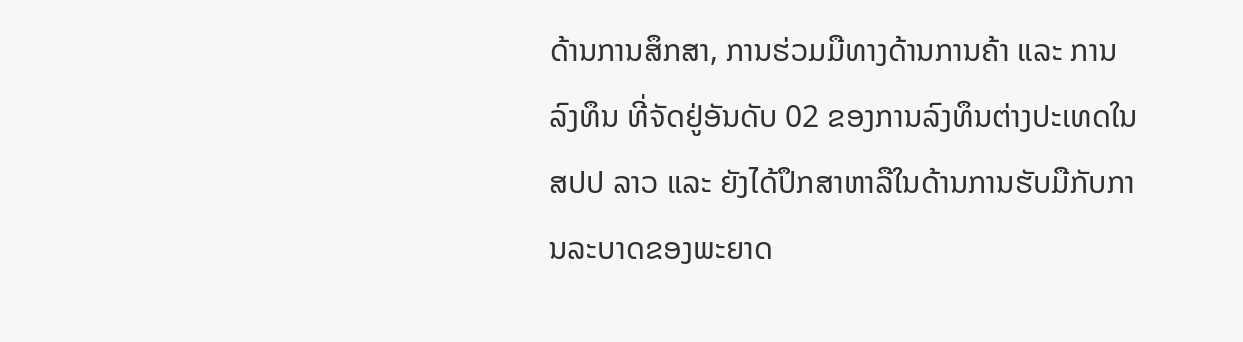ດ້ານການສຶກສາ, ການຮ່ວມມືທາງດ້ານການຄ້າ ແລະ ການລົງທຶນ ທີ່ຈັດຢູ່ອັນດັບ 02 ຂອງການລົງທຶນຕ່າງປະເທດໃນ ສປປ ລາວ ແລະ ຍັງໄດ້ປຶກສາຫາລືໃນດ້ານການຮັບມືກັບການລະບາດຂອງພະຍາດ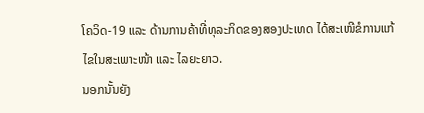ໂຄວິດ-19 ແລະ ດ້ານການຄ້າທີ່ທຸລະກິດຂອງສອງປະເທດ ໄດ້ສະເໜີຂໍການແກ້ໄຂໃນສະເພາະໜ້າ ແລະ ໄລຍະຍາວ.
ນອກນັ້ນຍັງ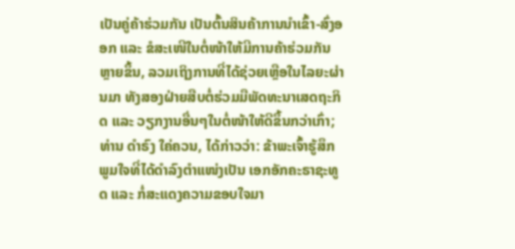ເປັນຄູ່ຄ້າຮ່ວມກັນ ເປັນຕົ້ນສິນຄ້າການນຳເຂົ້າ-ສົ່ງອອກ ແລະ ຂໍສະເໜີໃນຕໍ່ໜ້າໃຫ້ມີການຄ້າຮ່ວມກັນຫຼາຍຂຶ້ນ, ລວມເຖິງການທີ່ໄດ້ຊ່ວຍເຫຼືອໃນໄລຍະຜ່ານມາ ທັງສອງຝ່າຍສືບຕໍ່ຮ່ວມມືພັດທະນາເສດຖະກິດ ແລະ ວຽກງານອື່ນໆໃນຕໍ່ໜ້າໃຫ້ດີຂຶ້ນກວ່າເກົ່າ; ທ່ານ ດໍາຣົງ ໃຄ່ຄວນ, ໄດ້ກ່າວວ່າ: ຂ້າພະເຈົ້າຮູ້ສຶກພູມໃຈທີ່ໄດ້ດໍາລົງຕໍາແໜ່ງເປັນ ເອກອັກຄະຣາຊະທູດ ແລະ ກໍ່ສະແດງຄວາມຂອບໃຈມາ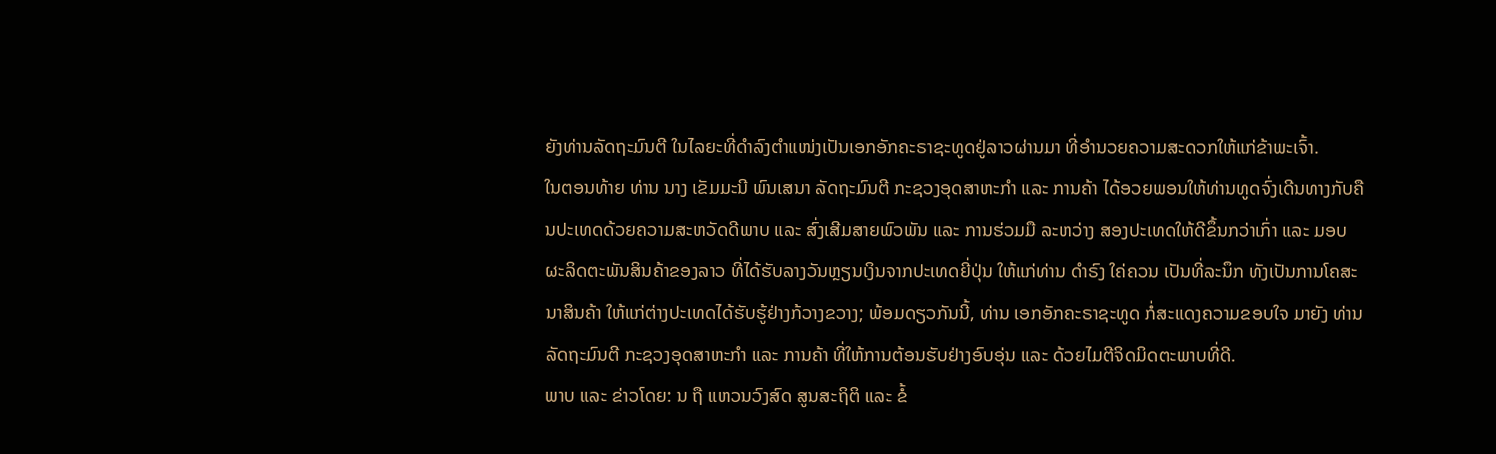ຍັງທ່ານລັດຖະມົນຕີ ໃນໄລຍະທີ່ດຳລົງຕຳແໜ່ງເປັນເອກອັກຄະຣາຊະທູດຢູ່ລາວຜ່ານມາ ທີ່ອໍານວຍຄວາມສະດວກໃຫ້ແກ່ຂ້າພະເຈົ້າ.
ໃນຕອນທ້າຍ ທ່ານ ນາງ ເຂັມມະນີ ພົນເສນາ ລັດຖະມົນຕີ ກະຊວງອຸດສາຫະກໍາ ແລະ ການຄ້າ ໄດ້ອວຍພອນໃຫ້ທ່ານທູດຈົ່ງເດີນທາງກັບຄືນປະເທດດ້ວຍຄວາມສະຫວັດດີພາບ ແລະ ສົ່ງເສີມສາຍພົວພັນ ແລະ ການຮ່ວມມື ລະຫວ່າງ ສອງປະເທດໃຫ້ດີຂຶ້ນກວ່າເກົ່າ ແລະ ມອບຜະລິດຕະພັນສິນຄ້າຂອງລາວ ທີ່ໄດ້ຮັບລາງວັນຫຼຽນເງິນຈາກປະເທດຍີ່ປຸ່ນ ໃຫ້ແກ່ທ່ານ ດໍາຣົງ ໃຄ່ຄວນ ເປັນທີ່ລະນຶກ ທັງເປັນການໂຄສະນາສິນຄ້າ ໃຫ້ແກ່ຕ່າງປະເທດໄດ້ຮັບຮູ້ຢ່າງກ້ວາງຂວາງ; ພ້ອມດຽວກັນນີ້, ທ່ານ ເອກອັກຄະຣາຊະທູດ ກໍ່ສະແດງຄວາມຂອບໃຈ ມາຍັງ ທ່ານລັດຖະມົນຕີ ກະຊວງອຸດສາຫະກຳ ແລະ ການຄ້າ ທີ່ໃຫ້ການຕ້ອນຮັບຢ່າງອົບອຸ່ນ ແລະ ດ້ວຍໄມຕີຈິດມິດຕະພາບທີ່ດີ.
ພາບ ແລະ ຂ່າວໂດຍ: ນ ຖື ແຫວນວົງສົດ ສູນສະຖິຕິ ແລະ ຂໍ້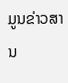ມູນຂ່າວສານ